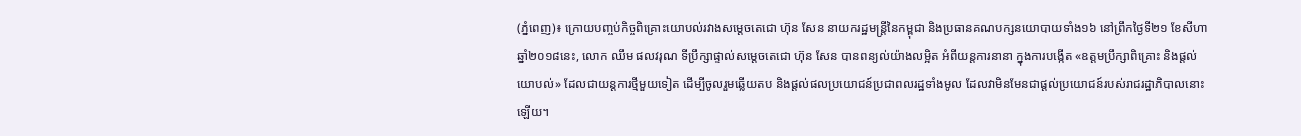(ភ្នំពេញ)៖ ក្រោយបញ្ចប់កិច្ចពិគ្រោះយោបល់រវាងសម្តេចតេជោ ហ៊ុន សែន នាយករដ្ឋមន្ត្រីនៃកម្ពុជា និងប្រធានគណបក្សនយោបាយទាំង១៦ នៅព្រឹកថ្ងៃទី២១ ខែសីហា ឆ្នាំ២០១៨នេះ, លោក ឈឹម ផលវរុណ ទីប្រឹក្សាផ្ទាល់សម្តេចតេជោ ហ៊ុន សែន បានពន្យល់យ៉ាងលម្អិត អំពីយន្តការនានា ក្នុងការបង្កើត «ឧត្តមប្រឹក្សាពិគ្រោះ និងផ្តល់យោបល់» ដែលជាយន្ដការថ្មីមួយទៀត ដើម្បីចូលរួមឆ្លើយតប និងផ្ដល់ផលប្រយោជន៍ប្រជាពលរដ្ឋទាំងមូល ដែលវាមិនមែនជាផ្ដល់ប្រយោជន៍របស់រាជរដ្ឋាភិបាលនោះឡើយ។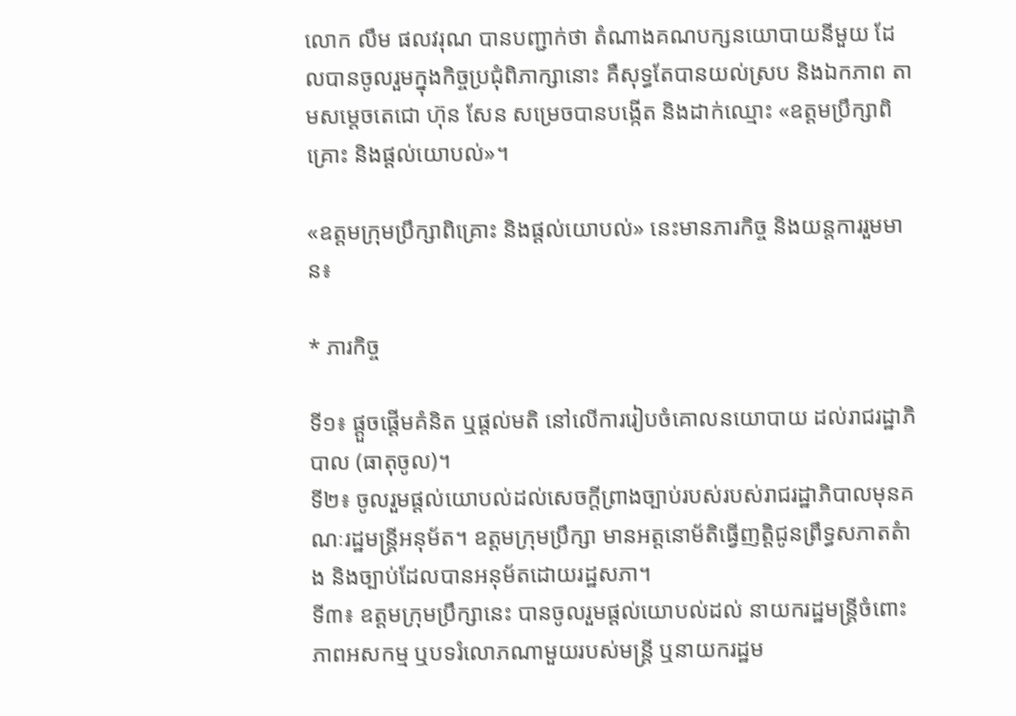លោក លឹម ផលវរុណ បានបញ្ជាក់ថា តំណាងគណបក្សនយោបាយនីមួយ ដែលបានចូលរួមក្នុងកិច្ចប្រជុំពិភាក្សានោះ គឺសុទ្ធតែបានយល់ស្រប និងឯកភាព តាមសម្តេចតេជោ ហ៊ុន សែន សម្រេចបានបង្កើត និងដាក់ឈ្មោះ «ឧត្តមប្រឹក្សាពិគ្រោះ និងផ្ដល់យោបល់»។

«ឧត្តមក្រុមប្រឹក្សាពិគ្រោះ និងផ្តល់យោបល់» នេះមានភារកិច្ច និងយន្តការរួមមាន៖

* ភារកិច្ច

ទី១៖ ផ្តួចផ្តើមគំនិត ឬផ្តល់មតិ នៅលើការរៀបចំគោលនយោបាយ ដល់រាជរដ្ឋាភិបាល (ធាតុចូល)។
ទី២៖ ចូលរួមផ្តល់យោបល់ដល់សេចក្តីព្រាងច្បាប់របស់របស់រាជរដ្ឋាភិបាលមុនគណៈរដ្ឋមន្រ្តីអនុម័ត។ ឧត្តមក្រុមប្រឹក្សា មានអត្តនោម័តិធ្វើញត្តិជូនព្រឹទ្ធសភាតតំាង និងច្បាប់ដែលបានអនុម័តដោយរដ្ឋសភា។
ទី៣៖ ឧត្តមក្រុមប្រឹក្សានេះ បានចូលរួមផ្តល់យោបល់ដល់ នាយករដ្ឋមន្រ្តីចំពោះភាពអសកម្ម ឬបទរំលោភណាមួយរបស់មន្រ្តី ឬនាយករដ្ឋម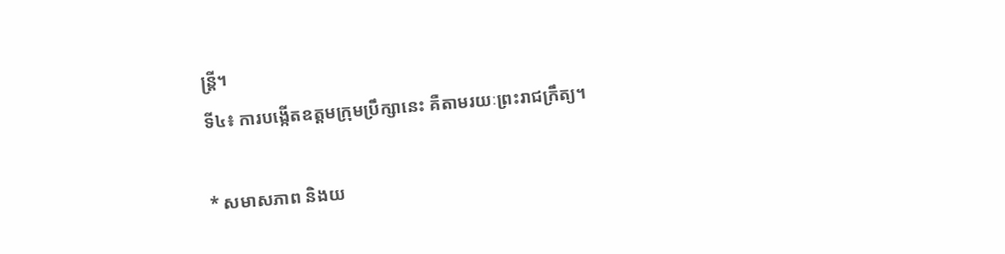ន្រ្តី។
ទី៤៖ ការបង្កើតឧត្តមក្រុមប្រឹក្សានេះ គឺតាមរយៈព្រះរាជក្រឹត្យ។

* សមាសភាព និងយ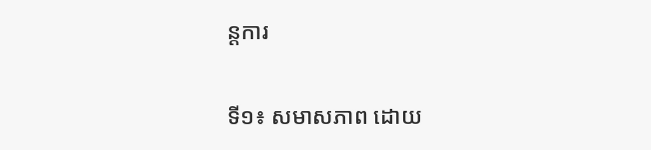ន្តការ

ទី១៖ សមាសភាព ដោយ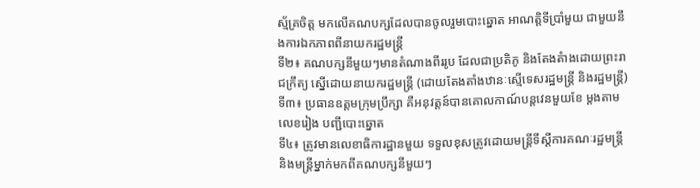ស្ម័គ្រចិត្ត មកលើគណបក្សដែលបានចូលរួមបោះឆ្នោត អាណត្តិទីប្រាំមួយ ជាមួយនឹងការឯកភាពពីនាយករដ្ឋមន្រ្តី
ទី២៖ គណបក្សនីមួយៗមានតំណាងពីររូប ដែលជាប្រតិភូ និងតែងតំាងដោយព្រះរាជក្រឹត្យ ស្នើដោយនាយករដ្ឋមន្រ្តី (ដោយតែងតាំងឋានៈស្មើទេសរដ្ឋមន្រ្តី និងរដ្ឋមន្រ្តី)
ទី៣៖ ប្រធានឧត្តមក្រុមប្រឹក្សា គឺអនុវត្តន៍បានគោលកាណ៍បន្តវេនមួយខែ ម្តងតាមលេខរៀង បញ្ជីបោះឆ្នោត
ទី៤៖ ត្រូវមានលេខាធិការដ្ឋានមួយ ទទួលខុសត្រូវដោយមន្ត្រីទីស្តីការគណៈរដ្ឋមន្រ្តី និងមន្រ្តីម្នាក់មកពីគណបក្សនីមួយៗ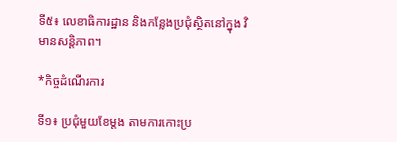ទី៥៖ លេខាធិការដ្ឋាន និងកន្លែងប្រជុំស្ថិតនៅក្នុង វិមានសន្តិភាព។

*កិច្ចដំណើរការ

ទី១៖ ប្រជុំមួយខែម្តង តាមការកោះប្រ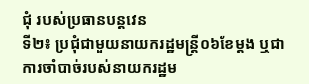ជុំ របស់ប្រធានបន្តវេន
ទី២៖ ប្រជុំជាមួយនាយករដ្ឋមន្រ្តី០៦ខែម្តង ឬជាការចាំបាច់របស់នាយករដ្ឋម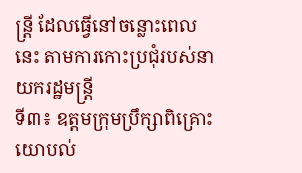ន្រ្តី ដែលធ្វើនៅចន្លោះពេលនេះ តាមការកោះប្រជុំរបស់នាយករដ្ឋមន្រ្តី
ទី៣៖ ឧត្តមក្រុមប្រឹក្សាពិគ្រោះយោបល់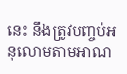នេះ នឹងត្រូវបញ្ចប់អនុលោមតាមអាណ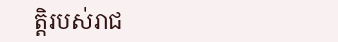ត្តិរបស់រាជ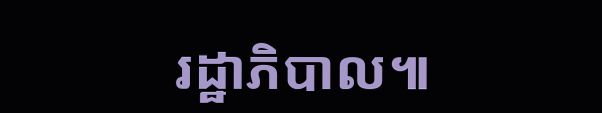រដ្ឋាភិបាល៕